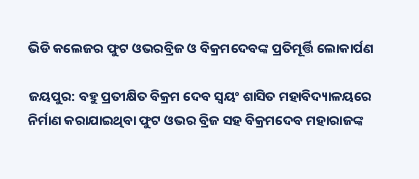ଭିଡି କଲେଜର ଫୁଟ ଓଭରବ୍ରିଜ ଓ ବିକ୍ରମଦେବଙ୍କ ପ୍ରତିମୂର୍ତ୍ତି ଲୋକାର୍ପଣ

ଜୟପୁର: ବହୁ ପ୍ରତୀକ୍ଷିତ ବିକ୍ରମ ଦେବ ସ୍ବୟଂ ଶାସିତ ମହାବିଦ୍ୟାଳୟରେ ନିର୍ମାଣ କରାଯାଇଥିବା ଫୁଟ ଓଭର ବ୍ରିଜ ସହ ବିକ୍ରମଦେବ ମହାରାଜଙ୍କ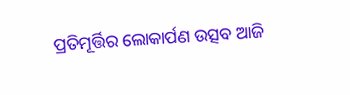ପ୍ରତିମୂର୍ତ୍ତିର ଲୋକାର୍ପଣ ଉତ୍ସବ ଆଜି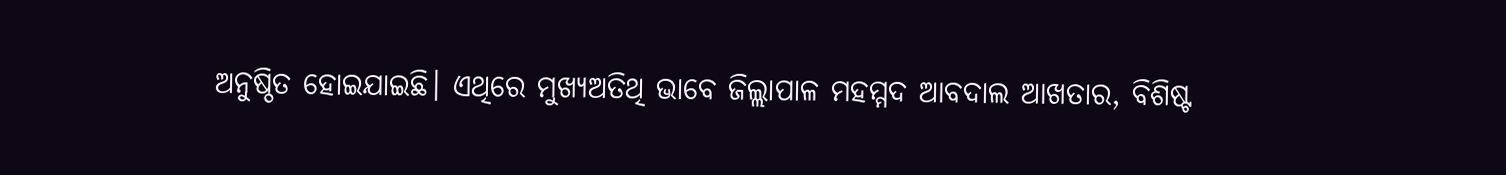ଅନୁଷ୍ଠିତ ହୋଇଯାଇଛି। ଏଥିରେ ମୁଖ୍ୟଅତିଥି ଭାବେ ଜିଲ୍ଲାପାଳ ମହମ୍ମଦ ଆବଦାଲ ଆଖତାର, ବିଶିଷ୍ଟ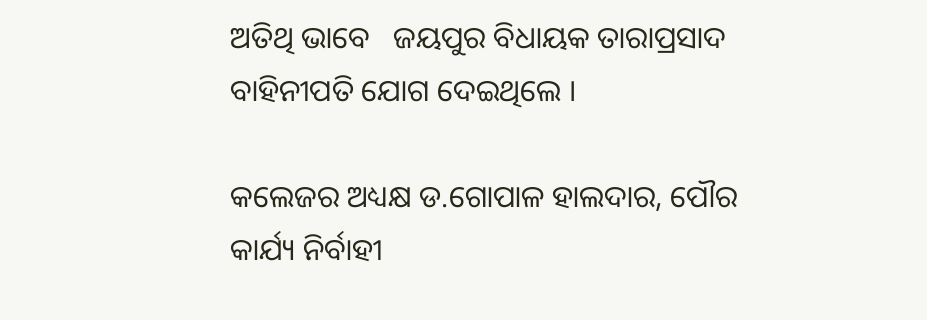ଅତିଥି ଭାବେ   ଜୟପୁର ବିଧାୟକ ତାରାପ୍ରସାଦ ବାହିନୀପତି ଯୋଗ ଦେଇଥିଲେ ।

କଲେଜର ଅଧ୍ୟକ୍ଷ ଡ.ଗୋପାଳ ହାଲଦାର, ପୌର କାର୍ଯ୍ୟ ନିର୍ବାହୀ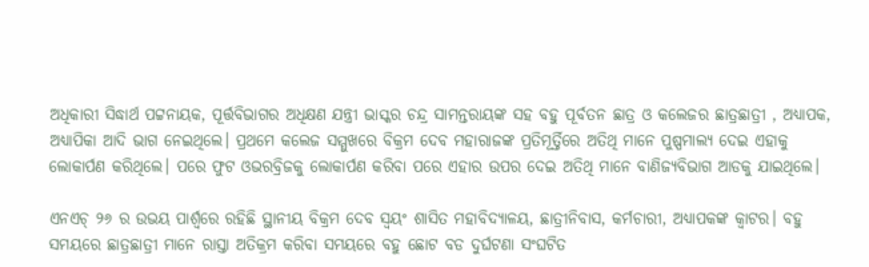ଅଧିକାରୀ ସିଦ୍ଧାର୍ଥ ପଟ୍ଟନାୟକ, ପୂର୍ତ୍ତବିଭାଗର ଅଧିକ୍ଷଣ ଯନ୍ତ୍ରୀ ଭାସ୍କର ଚନ୍ଦ୍ର ସାମନ୍ତରାୟଙ୍କ ସହ ବହୁ ପୂର୍ବତନ ଛାତ୍ର ଓ କଲେଜର ଛାତ୍ରଛାତ୍ରୀ , ଅଧ୍ୟାପକ, ଅଧ୍ୟାପିକା ଆଦି ଭାଗ ନେଇଥିଲେ। ପ୍ରଥମେ କଲେଜ ସମ୍ମୁଖରେ ବିକ୍ରମ ଦେବ ମହାରାଜଙ୍କ ପ୍ରତିମୂର୍ତ୍ତିରେ ଅତିଥି ମାନେ ପୁଷ୍ପମାଲ୍ୟ ଦେଇ ଏହାକୁ ଲୋକାର୍ପଣ କରିଥିଲେ। ପରେ ଫୁଟ ଓଭରବ୍ରିଜକୁ ଲୋକାର୍ପଣ କରିବା ପରେ ଏହାର ଉପର ଦେଇ ଅତିଥି ମାନେ ବାଣିଜ୍ୟବିଭାଗ ଆଡକୁ ଯାଇଥିଲେ।

ଏନଏଚ୍ ୨୬ ର ଉଭୟ ପାର୍ଶ୍ବରେ ରହିଛି ସ୍ଥାନୀୟ ବିକ୍ରମ ଦେବ ସ୍ବୟଂ ଶାସିତ ମହାବିଦ୍ୟାଳୟ, ଛାତ୍ରୀନିବାସ, କର୍ମଚାରୀ, ଅଧ୍ୟାପକଙ୍କ କ୍ବାଟର। ବହୁ ସମୟରେ ଛାତ୍ରଛାତ୍ରୀ ମାନେ ରାସ୍ତା ଅତିକ୍ରମ କରିବା ସମୟରେ ବହୁ ଛୋଟ ବଡ ଦୁର୍ଘଟଣା ସଂଘଟିତ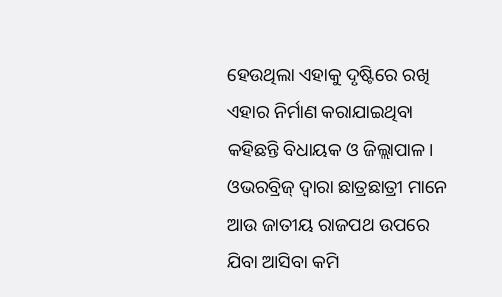ହେଉଥିଲା ଏହାକୁ ଦୃଷ୍ଟିରେ ରଖି ଏହାର ନିର୍ମାଣ କରାଯାଇଥିବା କହିଛନ୍ତି ବିଧାୟକ ଓ ଜିଲ୍ଲାପାଳ। ଓଭରବ୍ରିଜ୍ ଦ୍ବାରା ଛାତ୍ରଛାତ୍ରୀ ମାନେ ଆଉ ଜାତୀୟ ରାଜପଥ ଉପରେ ଯିବା ଆସିବା କମି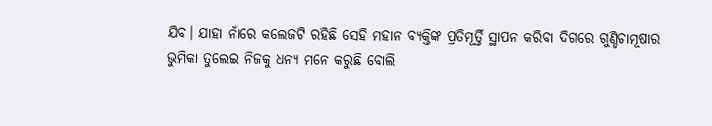ଯିବ। ଯାହା ନାଁରେ କଲେଜଟି ରହିଛି ସେହି ମହାନ ବ୍ୟକ୍ତିଙ୍କ ପ୍ରତିମୂର୍ତ୍ତି ସ୍ଥାପନ କରିବା ଦିଗରେ ଗୁଣ୍ଡିଚାମୂଷାର ଭୁମିକା ତୁଲେଇ ନିଜକୁ ଧନ୍ୟ ମନେ କରୁଛି ବୋଲି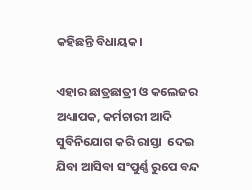କହିଛନ୍ତି ବିଧାୟକ।

ଏହାର ଛାତ୍ରଛାତ୍ରୀ ଓ କଲେଜର ଅଧ୍ୟାପକ, କର୍ମଚାରୀ ଆଦି ସୁବିନିଯୋଗ କରି ରାସ୍ତା  ଦେଇ ଯିବା ଆସିବା ସଂପୁର୍ଣ୍ଣ ରୁପେ ବନ୍ଦ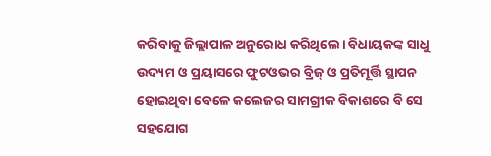କରିବାକୁ ଜିଲ୍ଲାପାଳ ଅନୁରୋଧ କରିଥିଲେ। ବିଧାୟକଙ୍କ ସାଧୁ ଉଦ୍ୟମ ଓ ପ୍ରୟାସରେ ଫୁଟଓଭର ବ୍ରିଜ୍ ଓ ପ୍ରତିମୂର୍ତ୍ତି ସ୍ଥାପନ ହୋଇଥିବା‌ ବେଳେ କଲେଜର ସାମଗ୍ରୀକ ବିକାଶରେ ବି ସେ ସହଯୋଗ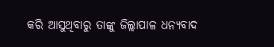କରି ଆସୁଥିବାରୁ ତାଙ୍କୁ ଜିଲ୍ଲାପାଳ ଧନ୍ୟବାଦ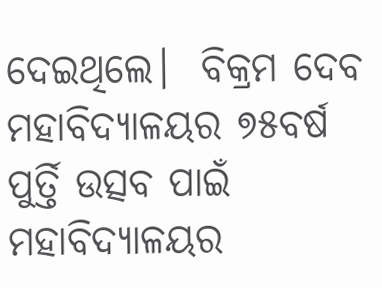ଦେଇଥିଲେ।  ବିକ୍ରମ ଦେବ ମହାବିଦ୍ୟାଳୟର ୭୫ବର୍ଷ ପୁର୍ତ୍ତି ଉତ୍ସବ ପାଇଁ ମହାବିଦ୍ୟାଳୟର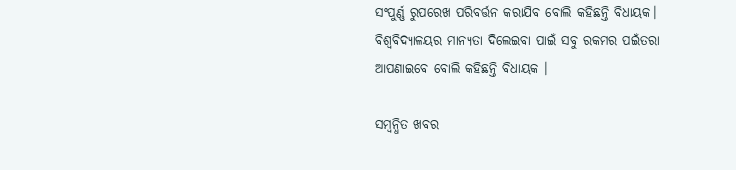ସଂପୁର୍ଣ୍ଣ ରୁପରେଖ ପରିବର୍ତ୍ତନ କରାଯିବ ବୋଲି କହିଛନ୍ତି ବିଧାୟକ। ବିଶ୍ବବିଦ୍ୟାଳୟର ମାନ୍ୟତା ଦିଲେଇବା ପାଇଁ ସବୁ ରକମର ପଇଁତରା ଆପଣାଇବେ ବୋଲି କହିଛନ୍ତି ବିଧାୟକ ।

ସମ୍ବନ୍ଧିତ ଖବର